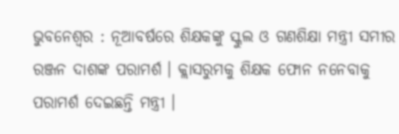ଭୁବନେଶ୍ବର : ନୂଆବର୍ଷରେ ଶିକ୍ଷକଙ୍କୁ ସ୍କୁଲ ଓ ଗଣଶିକ୍ଷା ମନ୍ତ୍ରୀ ସମୀର ରଞ୍ଜନ ଦାଶଙ୍କ ପରାମର୍ଶ । କ୍ଲାସରୁମକୁ ଶିକ୍ଷକ ଫୋନ ନନେବାକୁ ପରାମର୍ଶ ଦେଇଛନ୍ତି ମନ୍ତ୍ରୀ ।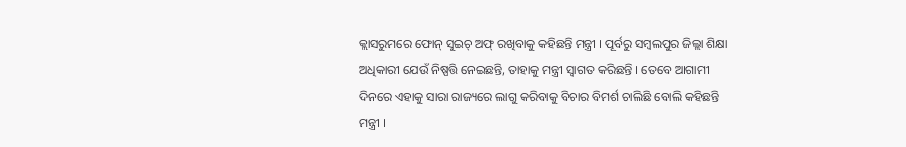କ୍ଲାସରୁମରେ ଫୋନ୍ ସୁଇଚ୍ ଅଫ୍ ରଖିବାକୁ କହିଛନ୍ତି ମନ୍ତ୍ରୀ । ପୂର୍ବରୁ ସମ୍ବଲପୁର ଜିଲ୍ଲା ଶିକ୍ଷା ଅଧିକାରୀ ଯେଉଁ ନିଷ୍ପତ୍ତି ନେଇଛନ୍ତି, ତାହାକୁ ମନ୍ତ୍ରୀ ସ୍ବାଗତ କରିଛନ୍ତି । ତେବେ ଆଗାମୀ ଦିନରେ ଏହାକୁ ସାରା ରାଜ୍ୟରେ ଲାଗୁ କରିବାକୁ ବିଚାର ବିମର୍ଶ ଚାଲିଛି ବୋଲି କହିଛନ୍ତି ମନ୍ତ୍ରୀ ।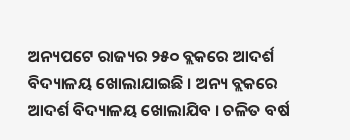ଅନ୍ୟପଟେ ରାଜ୍ୟର ୨୫୦ ବ୍ଲକରେ ଆଦର୍ଶ ବିଦ୍ୟାଳୟ ଖୋଲାଯାଇଛି । ଅନ୍ୟ ବ୍ଲକରେ ଆଦର୍ଶ ବିଦ୍ୟାଳୟ ଖୋଲାଯିବ । ଚଳିତ ବର୍ଷ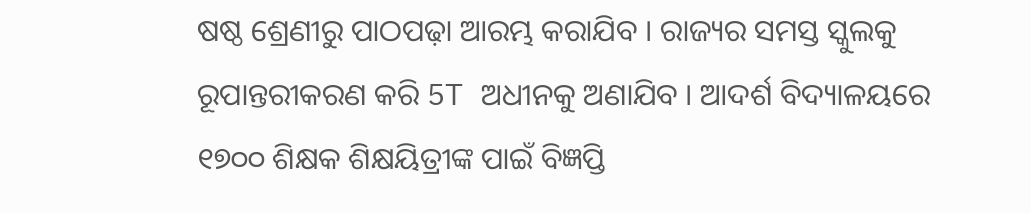ଷଷ୍ଠ ଶ୍ରେଣୀରୁ ପାଠପଢ଼ା ଆରମ୍ଭ କରାଯିବ । ରାଜ୍ୟର ସମସ୍ତ ସ୍କୁଲକୁ ରୂପାନ୍ତରୀକରଣ କରି 5T ଅଧୀନକୁ ଅଣାଯିବ । ଆଦର୍ଶ ବିଦ୍ୟାଳୟରେ ୧୭୦୦ ଶିକ୍ଷକ ଶିକ୍ଷୟିତ୍ରୀଙ୍କ ପାଇଁ ବିଜ୍ଞପ୍ତି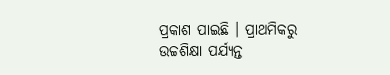ପ୍ରକାଶ ପାଇଛି । ପ୍ରାଥମିକରୁ ଉଚ୍ଚଶିକ୍ଷା ପର୍ଯ୍ୟନ୍ତ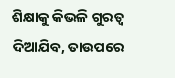ଶିକ୍ଷାକୁ କିଭଳି ଗୁରତ୍ବ ଦିଆଯିବ, ତାଉପରେ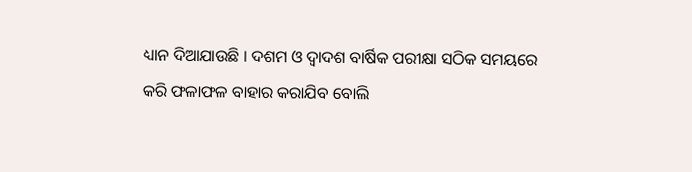ଧ୍ୟାନ ଦିଆଯାଉଛି । ଦଶମ ଓ ଦ୍ବାଦଶ ବାର୍ଷିକ ପରୀକ୍ଷା ସଠିକ ସମୟରେ କରି ଫଳାଫଳ ବାହାର କରାଯିବ ବୋଲି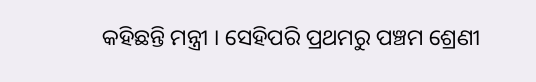କହିଛନ୍ତି ମନ୍ତ୍ରୀ । ସେହିପରି ପ୍ରଥମରୁ ପଞ୍ଚମ ଶ୍ରେଣୀ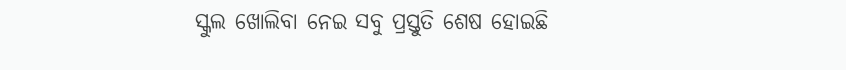ସ୍କୁଲ ଖୋଲିବା ନେଇ ସବୁ ପ୍ରସ୍ତୁତି ଶେଷ ହୋଇଛି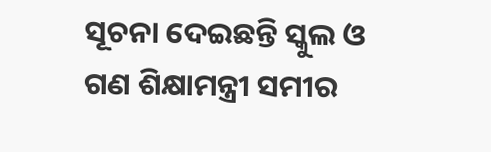ସୂଚନା ଦେଇଛନ୍ତି ସ୍କୁଲ ଓ ଗଣ ଶିକ୍ଷାମନ୍ତ୍ରୀ ସମୀର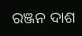ରଞ୍ଜନ ଦାଶ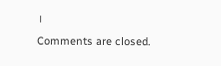।
Comments are closed.